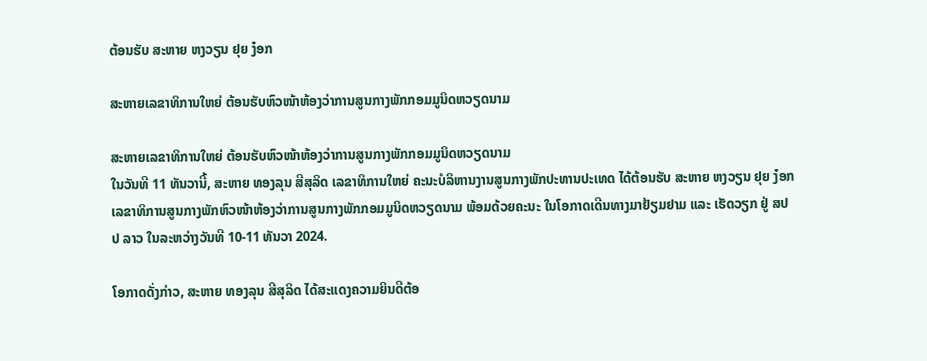ຕ້ອນຮັບ ສະຫາຍ ຫງວຽນ ຢຸຍ ງ໋ອກ

ສະຫາຍເລຂາທິການໃຫຍ່ ຕ້ອນຮັບຫົວໜ້າຫ້ອງວ່າການສູນກາງພັກກອມມູນິດຫວຽດນາມ

ສະຫາຍເລຂາທິການໃຫຍ່ ຕ້ອນຮັບຫົວໜ້າຫ້ອງວ່າການສູນກາງພັກກອມມູນິດຫວຽດນາມ
ໃນວັນທີ 11 ທັນວານີ້, ສະຫາຍ ທອງລຸນ ສີສຸລິດ ເລຂາທິການໃຫຍ່ ຄະນະບໍລິຫານງານສູນກາງພັກປະທານປະເທດ ໄດ້ຕ້ອນຮັບ ສະຫາຍ ຫງວຽນ ຢຸຍ ງ໋ອກ ເລຂາທິການສູນກາງພັກຫົວໜ້າຫ້ອງວ່າການສູນກາງພັກກອມມູນິດຫວຽດນາມ ພ້ອມດ້ວຍຄະນະ ໃນໂອກາດເດີນທາງມາຢ້ຽມຢາມ ແລະ ເຮັດວຽກ ຢູ່ ສປປ ລາວ ໃນລະຫວ່າງວັນທີ 10-11 ທັນວາ 2024.

ໂອກາດດັ່ງກ່າວ, ສະຫາຍ ທອງລຸນ ສີສຸລິດ ໄດ້ສະແດງຄວາມຍິນດີຕ້ອ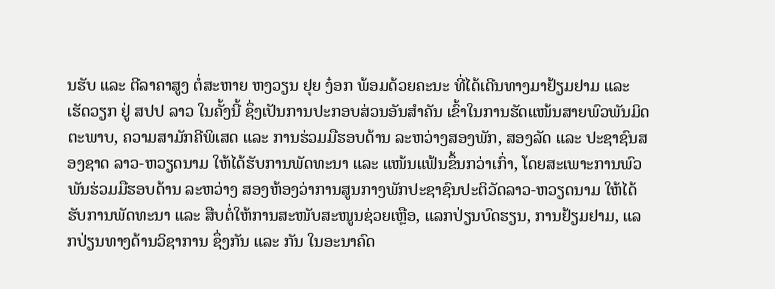ນຮັບ ແລະ ຕີລາຄາສູງ ຕໍ່ສະຫາຍ ຫງວຽນ ຢຸຍ ງ໋ອກ ພ້ອມດ້ວຍຄະນະ ທີ່ໄດ້ເດີນທາງມາຢ້ຽມຢາມ ແລະ ເຮັດວຽກ ຢູ່ ສປປ ລາວ ໃນຄັ້ງນີ້ ຊຶ່ງເປັນການປະກອບສ່ວນອັນສຳຄັນ ເຂົ້າໃນການຮັດແໜ້ນສາຍພົວພັນມິດຕະພາບ, ຄວາມສາມັກຄີພິເສດ ແລະ ການຮ່ວມມືຮອບດ້ານ ລະຫວ່າງສອງພັກ, ສອງລັດ ແລະ ປະຊາຊົນສອງຊາດ ລາວ-ຫວຽດນາມ ໃຫ້ໄດ້ຮັບການພັດທະນາ ແລະ ແໜ້ນແຟ້ນຂຶ້ນກວ່າເກົ່າ, ໂດຍສະເພາະການພົວພັນຮ່ວມມືຮອບດ້ານ ລະຫວ່າງ ສອງຫ້ອງວ່າການສູນກາງພັກປະຊາຊົນປະຕິວັດລາວ-ຫວຽດນາມ ໃຫ້ໄດ້ຮັບການພັດທະນາ ແລະ ສືບຕໍ່ໃຫ້ການສະໜັບສະໜູນຊ່ວຍເຫຼືອ, ແລກປ່ຽນບົດຮຽນ, ການຢ້ຽມຢາມ, ແລກປ່ຽນທາງດ້ານວິຊາການ ຊຶ່ງກັນ ແລະ ກັນ ໃນອະນາຄົດ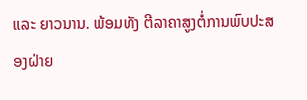ແລະ ຍາວນານ. ພ້ອມທັງ ຕີລາຄາສູງຕໍ່ການພົບປະສອງຝ່າຍ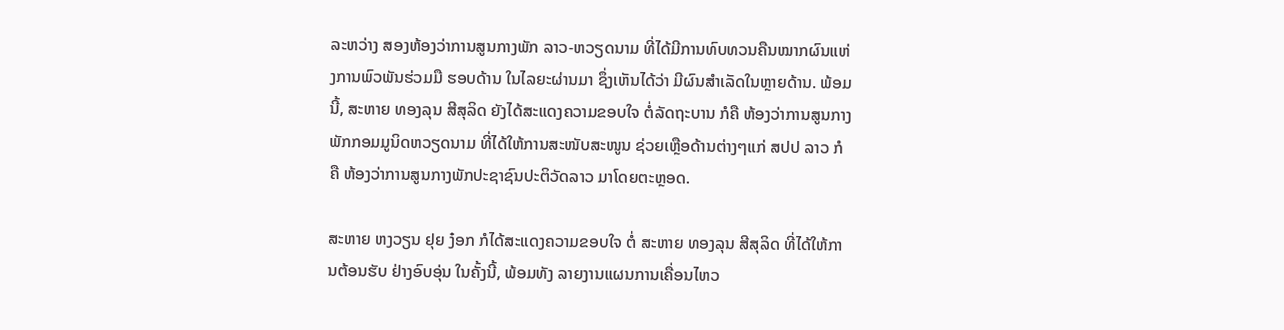ລະຫວ່າງ ສອງຫ້ອງວ່າການສູນກາງພັກ ລາວ-ຫວຽດນາມ ທີ່ໄດ້ມີການທົບທວນຄືນໝາກຜົນແຫ່ງການພົວພັນຮ່ວມມື ຮອບດ້ານ ໃນໄລຍະຜ່ານມາ ຊຶ່ງເຫັນໄດ້ວ່າ ມີຜົນສຳເລັດໃນຫຼາຍດ້ານ. ພ້ອມນີ້, ສະຫາຍ ທອງລຸນ ສີສຸລິດ ຍັງໄດ້ສະແດງຄວາມຂອບໃຈ ຕໍ່ລັດຖະບານ ກໍຄື ຫ້ອງວ່າການສູນກາງພັກກອມມູນິດຫວຽດນາມ ທີ່ໄດ້ໃຫ້ການສະໜັບສະໜູນ ຊ່ວຍເຫຼືອດ້ານຕ່າງໆແກ່ ສປປ ລາວ ກໍຄື ຫ້ອງວ່າການສູນກາງພັກປະຊາຊົນປະຕິວັດລາວ ມາໂດຍຕະຫຼອດ.

ສະຫາຍ ຫງວຽນ ຢຸຍ ງ໋ອກ ກໍໄດ້ສະແດງຄວາມຂອບໃຈ ຕໍ່ ສະຫາຍ ທອງລຸນ ສີສຸລິດ ທີ່ໄດ້ໃຫ້ການຕ້ອນຮັບ ຢ່າງອົບອຸ່ນ ໃນຄັ້ງນີ້, ພ້ອມທັງ ລາຍງານແຜນການເຄື່ອນໄຫວ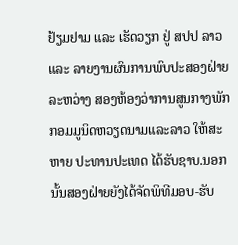ຢ້ຽມຢາມ ແລະ ເຮັດວຽກ ຢູ່ ສປປ ລາວ ແລະ ລາຍງານຜົນການພົບປະສອງຝ່າຍ ລະຫວ່າງ ສອງຫ້ອງວ່າການສູນກາງພັກ ກອມມູນິດຫວຽດນາມແລະລາວ ໃຫ້ສະຫາຍ ປະທານປະເທດ ໄດ້ຮັບຊາບ.ນອກນັ້ນສອງຝ່າຍຍັງໄດ້ຈັດພິທີມອບ-ຮັບ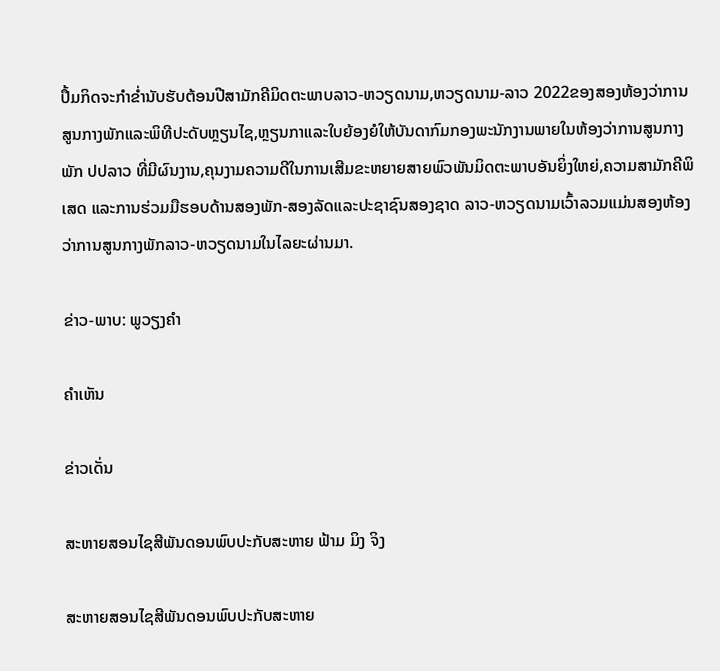ປຶ້ມກິດຈະກຳຂໍ່ານັບຮັບຕ້ອນປີສາມັກຄີມິດຕະພາບລາວ-ຫວຽດນາມ,ຫວຽດນາມ-ລາວ 2022ຂອງສອງຫ້ອງວ່າການສູນກາງພັກແລະພິທີປະດັບຫຼຽນໄຊ,ຫຼຽນກາແລະໃບຍ້ອງຍໍໃຫ້ບັນດາກົມກອງພະນັກງານພາຍໃນຫ້ອງວ່າການສູນກາງພັກ ປປລາວ ທີ່ມີຜົນງານ,ຄຸນງາມຄວາມດີໃນການເສີມຂະຫຍາຍສາຍພົວພັນມິດຕະພາບອັນຍິ່ງໃຫຍ່,ຄວາມສາມັກຄີພິເສດ ແລະການຮ່ວມມືຮອບດ້ານສອງພັກ-ສອງລັດແລະປະຊາຊົນສອງຊາດ ລາວ-ຫວຽດນາມເວົ້າລວມແມ່ນສອງຫ້ອງວ່າການສູນກາງພັກລາວ-ຫວຽດນາມໃນໄລຍະຜ່ານມາ.

ຂ່າວ-ພາບ: ພູວຽງຄຳ

ຄໍາເຫັນ

ຂ່າວເດັ່ນ

ສະຫາຍສອນໄຊສີພັນດອນພົບປະກັບສະຫາຍ ຟ້າມ ມິງ ຈິງ

ສະຫາຍສອນໄຊສີພັນດອນພົບປະກັບສະຫາຍ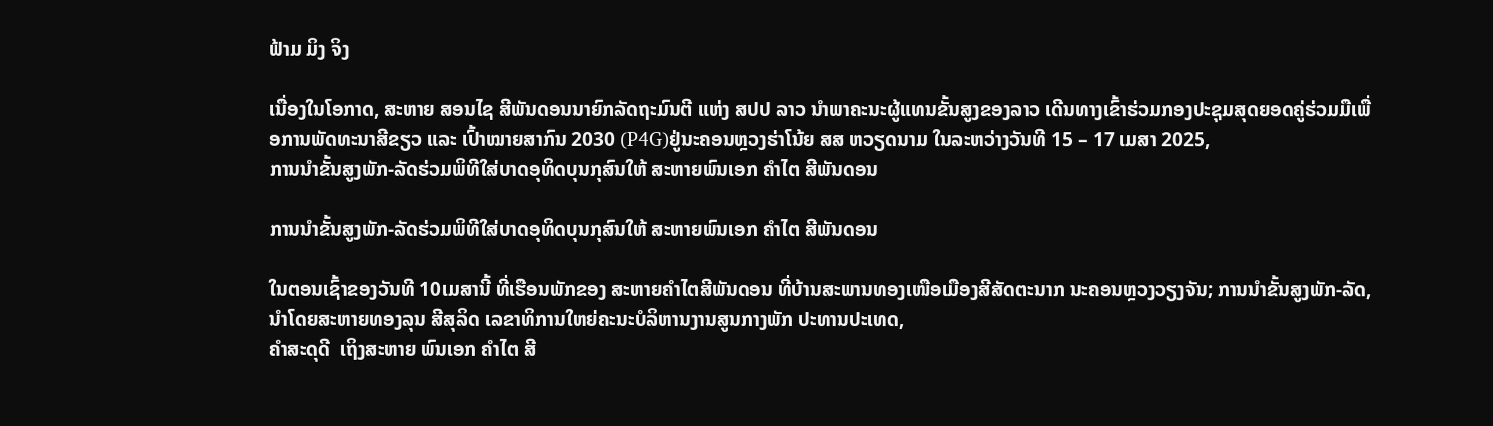ຟ້າມ ມິງ ຈິງ

ເນື່ອງໃນໂອກາດ, ສະຫາຍ ສອນໄຊ ສີພັນດອນນາຍົກລັດຖະມົນຕີ ແຫ່ງ ສປປ ລາວ ນຳພາຄະນະຜູ້ແທນຂັ້ນສູງຂອງລາວ ເດີນທາງເຂົ້າຮ່ວມກອງປະຊຸມສຸດຍອດຄູ່ຮ່ວມມືເພື່ອການພັດທະນາສີຂຽວ ແລະ ເປົ້າໝາຍສາກົນ 2030 (P4G)ຢູ່ນະຄອນຫຼວງຮ່າໂນ້ຍ ສສ ຫວຽດນາມ ໃນລະຫວ່າງວັນທີ 15 – 17 ເມສາ 2025,
ການນໍາຂັ້ນສູງພັກ-ລັດຮ່ວມພິທີໃສ່ບາດອຸທິດບຸນກຸສົນໃຫ້ ສະຫາຍພົນເອກ ຄໍາໄຕ ສີພັນດອນ

ການນໍາຂັ້ນສູງພັກ-ລັດຮ່ວມພິທີໃສ່ບາດອຸທິດບຸນກຸສົນໃຫ້ ສະຫາຍພົນເອກ ຄໍາໄຕ ສີພັນດອນ

ໃນຕອນເຊົ້າຂອງວັນທີ 10ເມສານີ້ ທີ່ເຮືອນພັກຂອງ ສະຫາຍຄໍາໄຕສີພັນດອນ ທີ່ບ້ານສະພານທອງເໜືອເມືອງສີສັດຕະນາກ ນະຄອນຫຼວງວຽງຈັນ; ການນໍາຂັ້ນສູງພັກ-ລັດ, ນໍາໂດຍສະຫາຍທອງລຸນ ສີສຸລິດ ເລຂາທິການໃຫຍ່ຄະນະບໍລິຫານງານສູນກາງພັກ ປະທານປະເທດ,
ຄໍາສະດຸດີ  ເຖິງສະຫາຍ ພົນເອກ ຄໍາໄຕ ສີ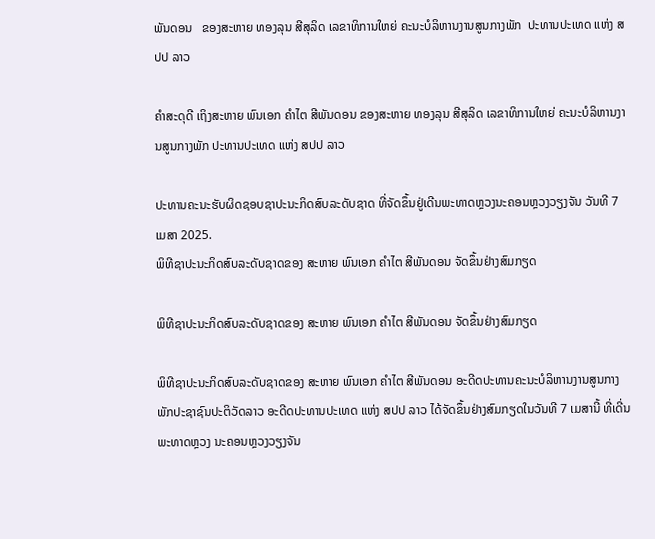ພັນດອນ   ຂອງສະຫາຍ ທອງລຸນ ສີສຸລິດ ເລຂາທິການໃຫຍ່ ຄະນະບໍລິຫານງານສູນກາງພັກ  ປະທານປະເທດ ແຫ່ງ ສປປ ລາວ

ຄໍາສະດຸດີ ເຖິງສະຫາຍ ພົນເອກ ຄໍາໄຕ ສີພັນດອນ ຂອງສະຫາຍ ທອງລຸນ ສີສຸລິດ ເລຂາທິການໃຫຍ່ ຄະນະບໍລິຫານງານສູນກາງພັກ ປະທານປະເທດ ແຫ່ງ ສປປ ລາວ

ປະທານຄະນະຮັບຜິດຊອບຊາປະນະກິດສົບລະດັບຊາດ ທີ່ຈັດຂຶ້ນຢູ່ເດີນພະທາດຫຼວງນະຄອນຫຼວງວຽງຈັນ ວັນທີ 7 ເມສາ 2025.
ພິທີຊາປະນະກິດສົບລະດັບຊາດຂອງ ສະຫາຍ ພົນເອກ ຄຳໄຕ ສີພັນດອນ ຈັດຂຶ້ນຢ່າງສົມກຽດ

ພິທີຊາປະນະກິດສົບລະດັບຊາດຂອງ ສະຫາຍ ພົນເອກ ຄຳໄຕ ສີພັນດອນ ຈັດຂຶ້ນຢ່າງສົມກຽດ

ພິທີຊາປະນະກິດສົບລະດັບຊາດຂອງ ສະຫາຍ ພົນເອກ ຄຳໄຕ ສີພັນດອນ ອະດີດປະທານຄະນະບໍລິຫານງານສູນກາງພັກປະຊາຊົນປະຕິວັດລາວ ອະດີດປະທານປະເທດ ແຫ່ງ ສປປ ລາວ ໄດ້ຈັດຂຶ້ນຢ່າງສົມກຽດໃນວັນທີ 7 ເມສານີ້ ທີ່ເດີ່ນພະທາດຫຼວງ ນະຄອນຫຼວງວຽງຈັນ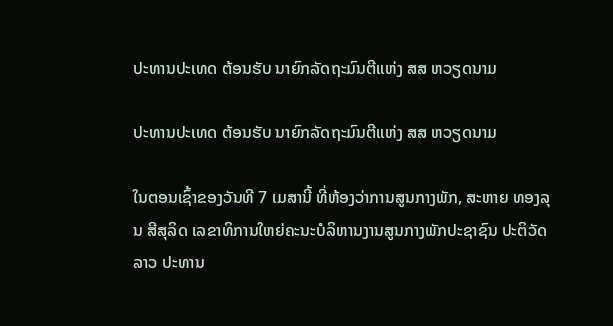ປະທານປະເທດ ຕ້ອນຮັບ ນາຍົກລັດຖະມົນຕີແຫ່ງ ສສ ຫວຽດນາມ

ປະທານປະເທດ ຕ້ອນຮັບ ນາຍົກລັດຖະມົນຕີແຫ່ງ ສສ ຫວຽດນາມ

ໃນຕອນເຊົ້າຂອງວັນທີ 7 ເມສານີ້ ທີ່ຫ້ອງວ່າການສູນກາງພັກ, ສະຫາຍ ທອງລຸນ ສີສຸລິດ ເລຂາທິການໃຫຍ່ຄະນະບໍລິຫານງານສູນກາງພັກປະຊາຊົນ ປະຕິວັດລາວ ປະທານ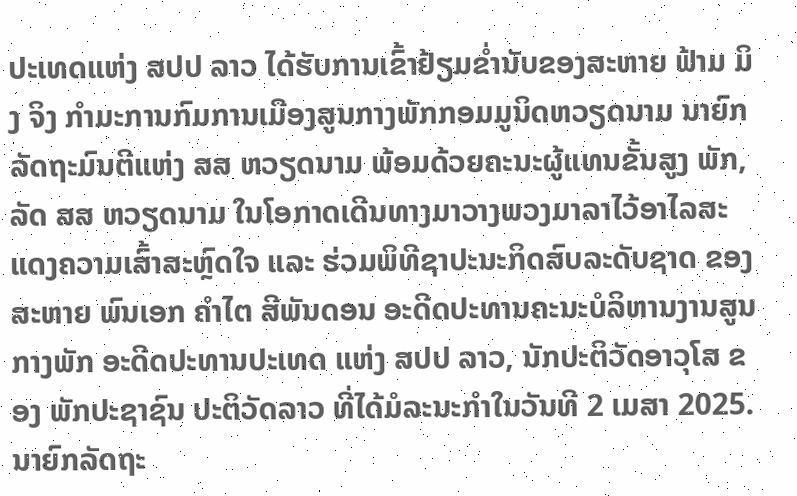ປະເທດແຫ່ງ ສປປ ລາວ ໄດ້ຮັບການເຂົ້າຢ້ຽມຂໍ່ານັບຂອງສະຫາຍ ຟ້າມ ມິງ ຈິງ ກຳມະການກົມການເມືອງສູນກາງພັກກອມມູນິດຫວຽດນາມ ນາຍົກລັດຖະມົນຕີແຫ່ງ ສສ ຫວຽດນາມ ພ້ອມດ້ວຍຄະນະຜູ້ແທນຂັ້ນສູງ ພັກ, ລັດ ສສ ຫວຽດນາມ ໃນໂອກາດເດີນທາງມາວາງພວງມາລາໄວ້ອາໄລສະແດງຄວາມເສົ້າສະຫຼົດໃຈ ແລະ ຮ່ວມພິທີຊາປະນະກິດສົບລະດັບຊາດ ຂອງ ສະຫາຍ ພົນເອກ ຄໍາໄຕ ສີພັນດອນ ອະດີດປະທານຄະນະບໍລິຫານງານສູນກາງພັກ ອະດີດປະທານປະເທດ ແຫ່ງ ສປປ ລາວ, ນັກປະຕິວັດອາວຸໂສ ຂອງ ພັກປະຊາຊົນ ປະຕິວັດລາວ ທີ່ໄດ້ມໍລະນະກໍາໃນວັນທີ 2 ເມສາ 2025.
ນາຍົກລັດຖະ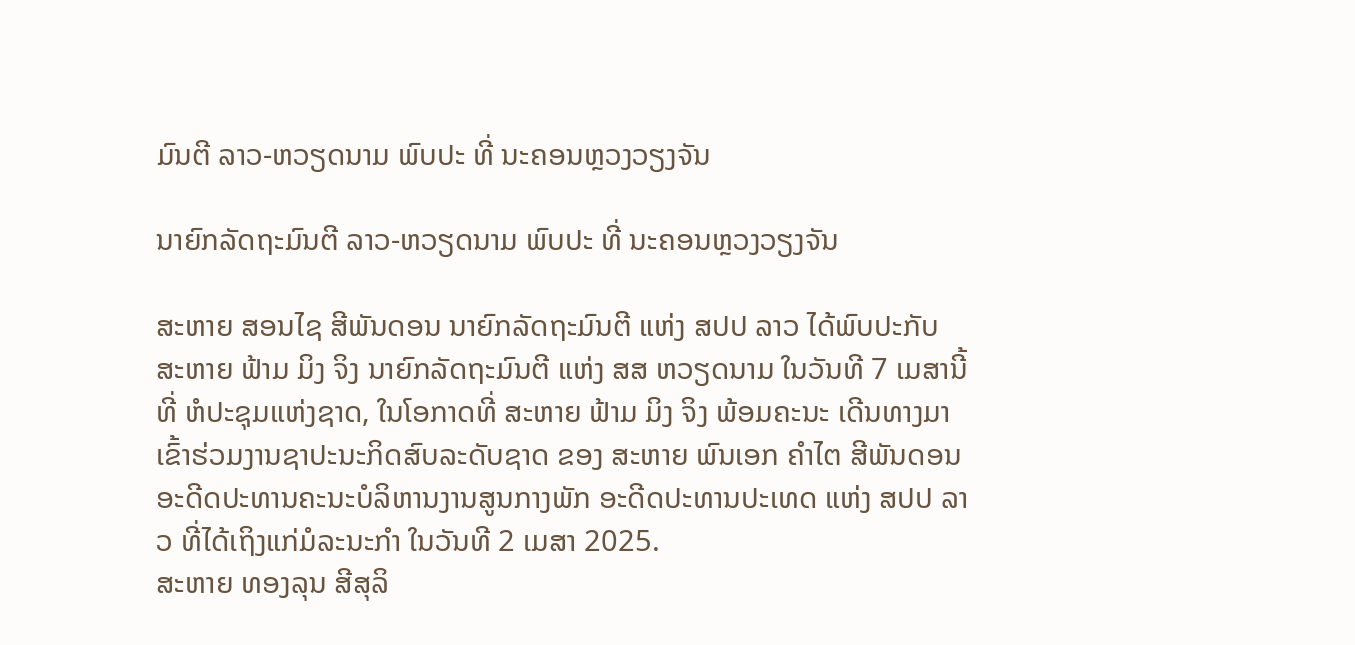ມົນຕີ ລາວ-ຫວຽດນາມ ພົບປະ ທີ່ ນະຄອນຫຼວງວຽງຈັນ

ນາຍົກລັດຖະມົນຕີ ລາວ-ຫວຽດນາມ ພົບປະ ທີ່ ນະຄອນຫຼວງວຽງຈັນ

ສະຫາຍ ສອນໄຊ ສີພັນດອນ ນາຍົກລັດຖະມົນຕີ ແຫ່ງ ສປປ ລາວ ໄດ້ພົບປະກັບ ສະຫາຍ ຟ້າມ ມິງ ຈິງ ນາຍົກລັດຖະມົນຕີ ແຫ່ງ ສສ ຫວຽດນາມ ໃນວັນທີ 7 ເມສານີ້ ທີ່ ຫໍປະຊຸມແຫ່ງຊາດ, ໃນໂອກາດທີ່ ສະຫາຍ ຟ້າມ ມິງ ຈິງ ພ້ອມຄະນະ ເດີນທາງມາເຂົ້າຮ່ວມງານຊາປະນະກິດສົບລະດັບຊາດ ຂອງ ສະຫາຍ ພົນເອກ ຄໍາໄຕ ສີພັນດອນ ອະດີດປະທານຄະນະບໍລິຫານງານສູນກາງພັກ ອະດີດປະທານປະເທດ ແຫ່ງ ສປປ ລາວ ທີ່ໄດ້ເຖິງແກ່ມໍລະນະກໍາ ໃນວັນທີ 2 ເມສາ 2025.
ສະຫາຍ ທອງລຸນ ສີສຸລິ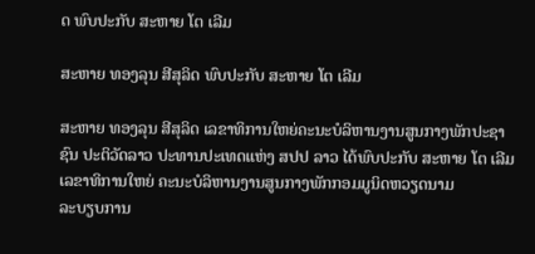ດ ພົບປະກັບ ສະຫາຍ ໂຕ ເລີມ

ສະຫາຍ ທອງລຸນ ສີສຸລິດ ພົບປະກັບ ສະຫາຍ ໂຕ ເລີມ

ສະຫາຍ ທອງລຸນ ສີສຸລິດ ເລຂາທິການໃຫຍ່ຄະນະບໍລິຫານງານສູນກາງພັກປະຊາຊົນ ປະຕິວັດລາວ ປະທານປະເທດແຫ່ງ ສປປ ລາວ ໄດ້ພົບປະກັບ ສະຫາຍ ໂຕ ເລີມ ເລຂາທິການໃຫຍ່ ຄະນະບໍລິຫານງານສູນກາງພັກກອມມູນິດຫວຽດນາມ
ລະບຽບການ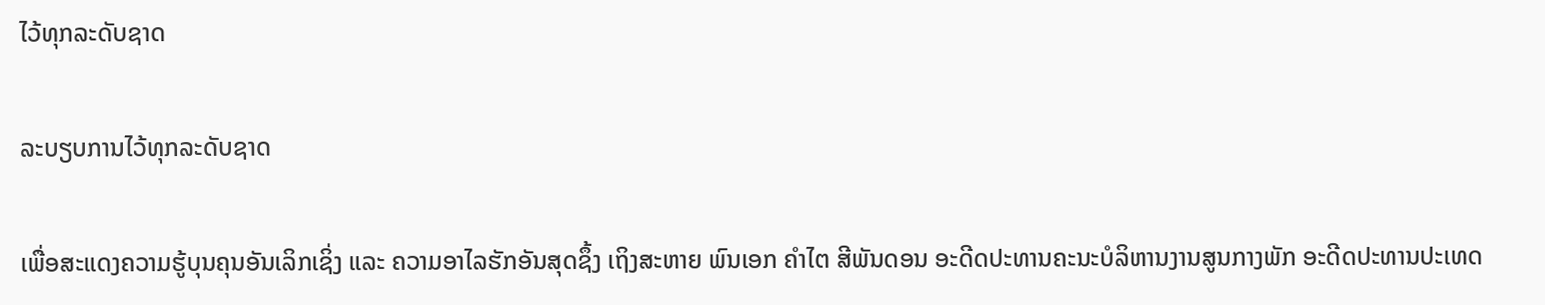ໄວ້ທຸກລະດັບຊາດ

ລະບຽບການໄວ້ທຸກລະດັບຊາດ

ເພື່ອສະແດງຄວາມຮູ້ບຸນຄຸນອັນເລິກເຊິ່ງ ແລະ ຄວາມອາໄລຮັກອັນສຸດຊຶ້ງ ເຖິງສະຫາຍ ພົນເອກ ຄໍາໄຕ ສີພັນດອນ ອະດີດປະທານຄະນະບໍລິຫານງານສູນກາງພັກ ອະດີດປະທານປະເທດ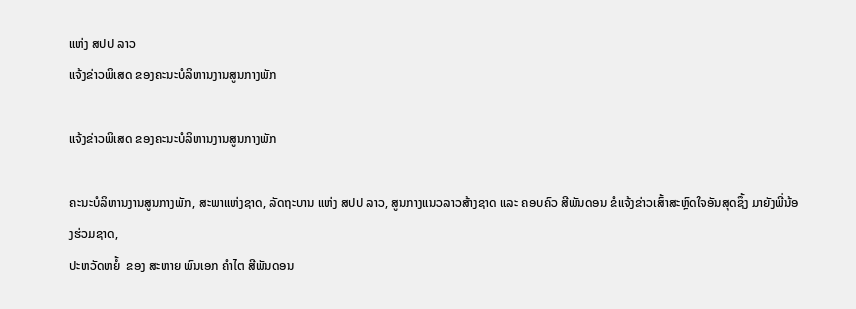ແຫ່ງ ສປປ ລາວ
ແຈ້ງຂ່າວພິເສດ ຂອງຄະນະບໍລິຫານງານສູນກາງພັກ

ແຈ້ງຂ່າວພິເສດ ຂອງຄະນະບໍລິຫານງານສູນກາງພັກ

ຄະນະບໍລິຫານງານສູນກາງພັກ, ສະພາແຫ່ງຊາດ, ລັດຖະບານ ແຫ່ງ ສປປ ລາວ, ສູນກາງແນວລາວສ້າງຊາດ ແລະ ຄອບຄົວ ສີພັນດອນ ຂໍແຈ້ງຂ່າວເສົ້າສະຫຼົດໃຈອັນສຸດຊຶ້ງ ມາຍັງພີ່ນ້ອງຮ່ວມຊາດ,
ປະຫວັດຫຍໍ້  ຂອງ ສະຫາຍ ພົນເອກ ຄໍາໄຕ ສີພັນດອນ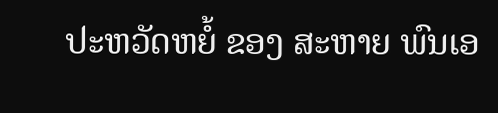ປະຫວັດຫຍໍ້ ຂອງ ສະຫາຍ ພົນເອ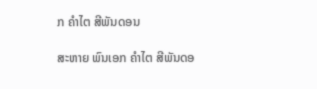ກ ຄໍາໄຕ ສີພັນດອນ

ສະຫາຍ ພົນເອກ ຄໍາໄຕ ສີພັນດອ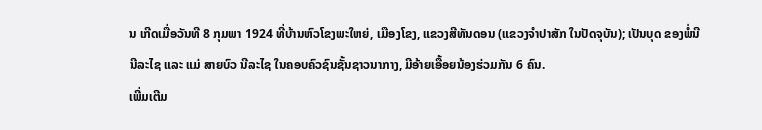ນ ເກີດເມື່ອວັນທີ 8 ກຸມພາ 1924 ທີ່ບ້ານຫົວໂຂງພະໃຫຍ່, ເມືອງໂຂງ, ແຂວງສີທັນດອນ (ແຂວງຈໍາປາສັກ ໃນປັດຈຸບັນ); ເປັນບຸດ ຂອງພໍ່ນີ ນີລະໄຊ ແລະ ແມ່ ສາຍບົວ ນີລະໄຊ ໃນຄອບຄົວຊົນຊັ້ນຊາວນາກາງ, ມີອ້າຍເອື້ອຍນ້ອງຮ່ວມກັນ 6 ຄົນ.
ເພີ່ມເຕີມ